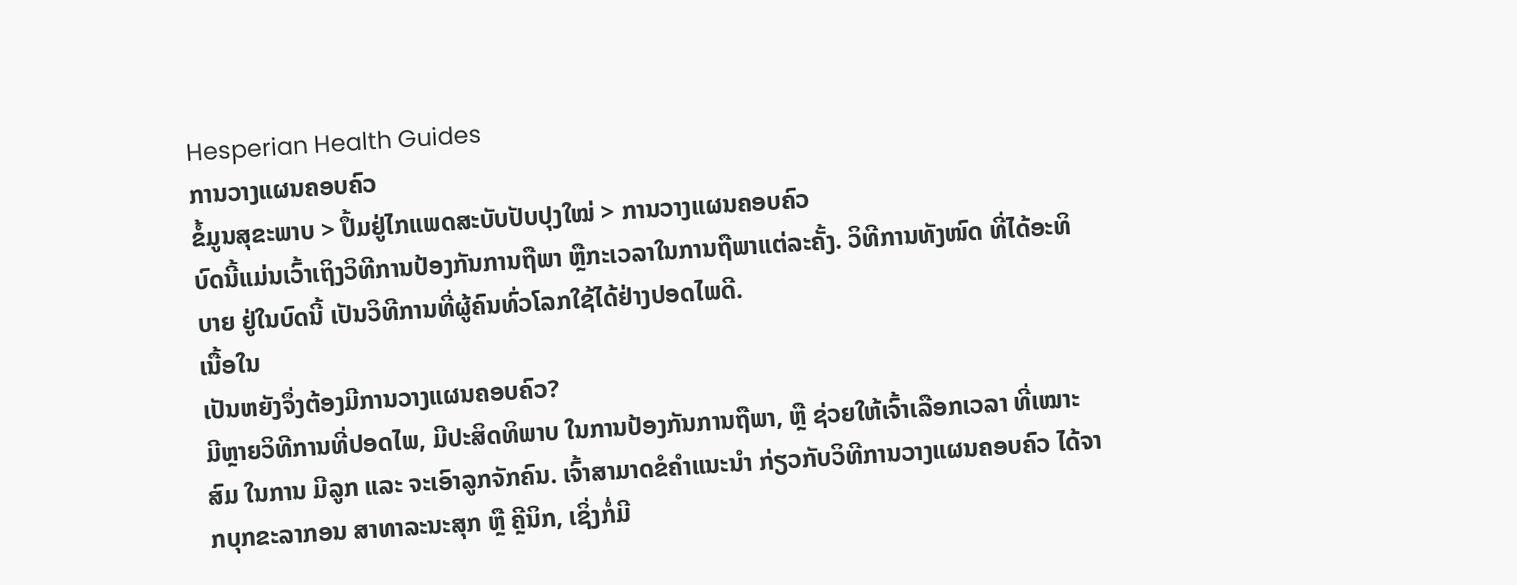Hesperian Health Guides
ການວາງແຜນຄອບຄົວ
ຂໍ້ມູນສຸຂະພາບ > ປຶ້ມຢູ່ໄກແພດສະບັບປັບປຸງໃໝ່ > ການວາງແຜນຄອບຄົວ
ບົດນີ້ແມ່ນເວົ້າເຖິງວິທີການປ້ອງກັນການຖືພາ ຫຼືກະເວລາໃນການຖືພາແຕ່ລະຄັ້ງ. ວິທີການທັງໜົດ ທີ່ໄດ້ອະທິບາຍ ຢູ່ໃນບົດນີ້ ເປັນວິທີການທີ່ຜູ້ຄົນທົ່ວໂລກໃຊ້ໄດ້ຢ່າງປອດໄພດີ.
ເນື້ອໃນ
ເປັນຫຍັງຈຶ່ງຕ້ອງມີການວາງແຜນຄອບຄົວ?
ມີຫຼາຍວິທີການທີ່ປອດໄພ, ມີປະສິດທິພາບ ໃນການປ້ອງກັນການຖືພາ, ຫຼື ຊ່ວຍໃຫ້ເຈົ້າເລືອກເວລາ ທີ່ເໝາະສົມ ໃນການ ມີລູກ ແລະ ຈະເອົາລູກຈັກຄົນ. ເຈົ້າສາມາດຂໍຄຳແນະນຳ ກ່ຽວກັບວິທີການວາງແຜນຄອບຄົວ ໄດ້ຈາກບຸກຂະລາກອນ ສາທາລະນະສຸກ ຫຼື ຄຼີນິກ, ເຊິ່ງກໍ່ມີ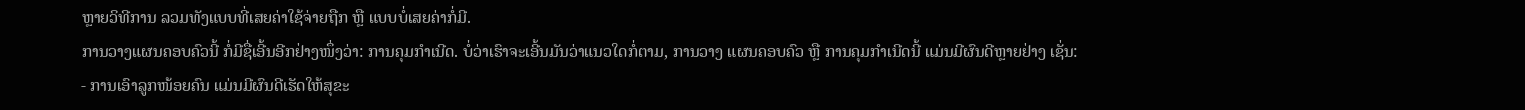ຫຼາຍວິທີການ ລວມທັງແບບທີ່ເສຍຄ່າໃຊ້ຈ່າຍຖືກ ຫຼື ແບບບໍ່ເສຍຄ່າກໍ່ມີ.
ການວາງແຜນຄອບຄົວນີ້ ກໍ່ມີຊື່ເອີ້ນອີກຢ່າງໜຶ່ງວ່າ: ການຄຸມກຳເນີດ. ບໍ່ວ່າເຮົາຈະເອີ້ນມັນວ່າແນວໃດກໍ່ຕາມ, ການວາງ ແຜນຄອບຄົວ ຫຼື ການຄຸມກຳເນີດນີ້ ແມ່ນມີຜົນດີຫຼາຍຢ່າງ ເຊັ່ນ:
- ການເອົາລູກໜ້ອຍຄົນ ແມ່ນມີຜົນດີເຮັດໃຫ້ສຸຂະ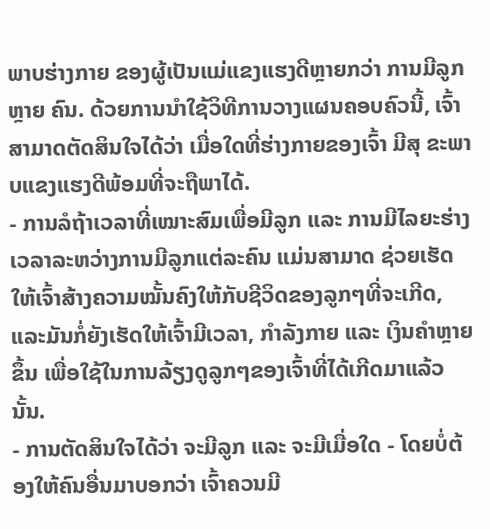ພາບຮ່າງກາຍ ຂອງຜູ້ເປັນແມ່ແຂງແຮງດີຫຼາຍກວ່າ ການມີລູກຫຼາຍ ຄົນ. ດ້ວຍການນຳໃຊ້ວິທີການວາງແຜນຄອບຄົວນີ້, ເຈົ້າສາມາດຕັດສິນໃຈໄດ້ວ່າ ເມື່ອໃດທີ່ຮ່າງກາຍຂອງເຈົ້າ ມີສຸ ຂະພາບແຂງແຮງດີພ້ອມທີ່ຈະຖືພາໄດ້.
- ການລໍຖ້າເວລາທີ່ເໝາະສົມເພື່ອມີລູກ ແລະ ການມີໄລຍະຮ່າງເວລາລະຫວ່າງການມີລູກແຕ່ລະຄົນ ແມ່ນສາມາດ ຊ່ວຍເຮັດໃຫ້ເຈົ້າສ້າງຄວາມໝັ້ນຄົງໃຫ້ກັບຊີວິດຂອງລູກໆທີ່ຈະເກີດ, ແລະມັນກໍ່ຍັງເຮັດໃຫ້ເຈົ້າມີເວລາ, ກຳລັງກາຍ ແລະ ເງິນຄຳຫຼາຍຂຶ້ນ ເພື່ອໃຊ້ໃນການລ້ຽງດູລູກໆຂອງເຈົ້າທີ່ໄດ້ເກີດມາແລ້ວນັ້ນ.
- ການຕັດສິນໃຈໄດ້ວ່າ ຈະມີລູກ ແລະ ຈະມີເມື່ອໃດ - ໂດຍບໍ່ຕ້ອງໃຫ້ຄົນອື່ນມາບອກວ່າ ເຈົ້າຄວນມີ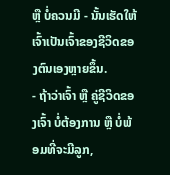ຫຼື ບໍ່ຄວນມີ - ນັ້ນເຮັດໃຫ້ເຈົ້າເປັນເຈົ້າຂອງຊີວິດຂອງຕົນເອງຫຼາຍຂຶ້ນ.
- ຖ້າວ່າເຈົ້າ ຫຼື ຄູ່ຊີວິດຂອງເຈົ້າ ບໍ່ຕ້ອງການ ຫຼື ບໍ່ພ້ອມທີ່ຈະມີລູກ,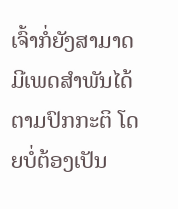ເຈົ້າກໍ່ຍັງສາມາດ ມີເພດສຳພັນໄດ້ ຕາມປົກກະຕິ ໂດຍບໍ່ຕ້ອງເປັນ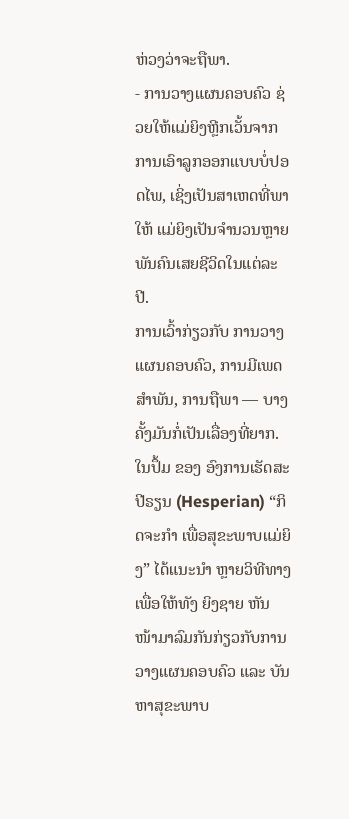ຫ່ວງວ່າຈະຖືພາ.
- ການວາງແຜນຄອບຄົວ ຊ່ວຍໃຫ້ແມ່ຍິງຫຼີກເວັ້ນຈາກການເອົາລູກອອກແບບບໍ່ປອດໄພ, ເຊິ່ງເປັນສາເຫດທີ່ພາໃຫ້ ແມ່ຍິງເປັນຈຳນວນຫຼາຍພັນຄົນເສຍຊີວິດໃນແຕ່ລະປີ.
ການເວົ້າກ່ຽວກັບ ການວາງແຜນຄອບຄົວ, ການມີເພດສຳພັນ, ການຖືພາ — ບາງຄັ້ງມັນກໍ່ເປັນເລື່ອງທີ່ຍາກ. ໃນປຶ້ມ ຂອງ ອົງການເຮັດສະປີຣຽນ (Hesperian) “ກິດຈະກໍາ ເພື່ອສຸຂະພາບແມ່ຍິງ” ໄດ້ແນະນຳ ຫຼາຍວິທີທາງ ເພື່ອໃຫ້ທັງ ຍິງຊາຍ ຫັນໜ້າມາລົມກັນກ່ຽວກັບການວາງແຜນຄອບຄົວ ແລະ ບັນຫາສຸຂະພາບ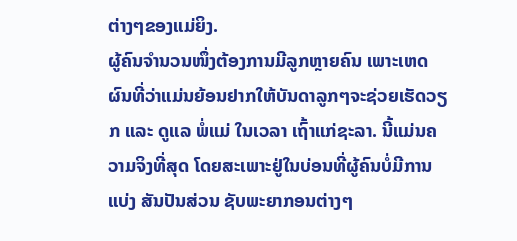ຕ່າງໆຂອງແມ່ຍິງ.
ຜູ້ຄົນຈຳນວນໜຶ່ງຕ້ອງການມີລູກຫຼາຍຄົນ ເພາະເຫດຜົນທີ່ວ່າແມ່ນຍ້ອນຢາກໃຫ້ບັນດາລູກໆຈະຊ່ວຍເຮັດວຽກ ແລະ ດູແລ ພໍ່ແມ່ ໃນເວລາ ເຖົ້າແກ່ຊະລາ. ນີ້ແມ່ນຄວາມຈິງທີ່ສຸດ ໂດຍສະເພາະຢູ່ໃນບ່ອນທີ່ຜູ້ຄົນບໍ່ມີການແບ່ງ ສັນປັນສ່ວນ ຊັບພະຍາກອນຕ່າງໆ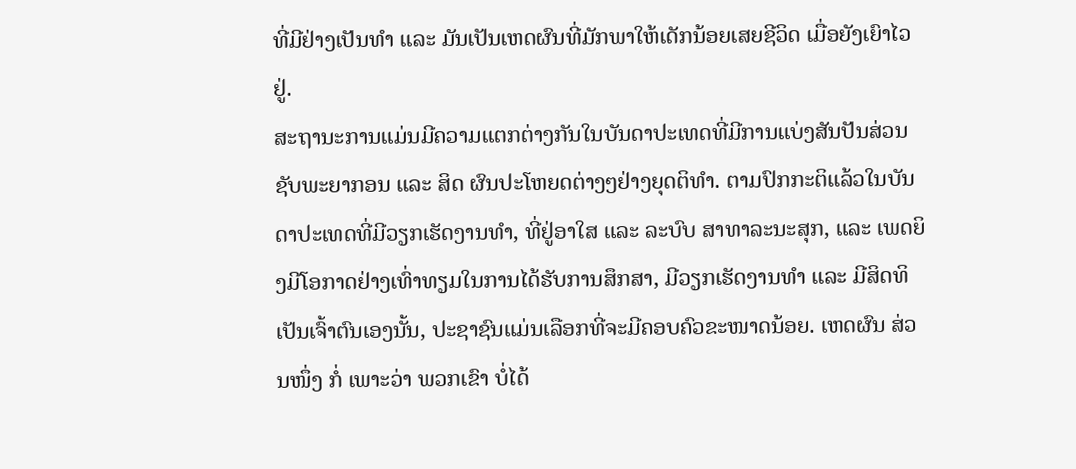ທີ່ມີຢ່າງເປັນທຳ ແລະ ມັນເປັນເຫດຜົນທີ່ມັກພາໃຫ້ເດັກນ້ອຍເສຍຊີວິດ ເມື່ອຍັງເຍົາໄວຢູ່.
ສະຖານະການແມ່ນມີຄວາມແຕກຕ່າງກັນໃນບັນດາປະເທດທີ່ມີການແບ່ງສັນປັນສ່ວນຊັບພະຍາກອນ ແລະ ສິດ ຜົນປະໂຫຍດຕ່າງໆຢ່າງຍຸດຕິທຳ. ຕາມປົກກະຕິແລ້ວໃນບັນດາປະເທດທີ່ມີວຽກເຮັດງານທຳ, ທີ່ຢູ່ອາໃສ ແລະ ລະບົບ ສາທາລະນະສຸກ, ແລະ ເພດຍິງມີໂອກາດຢ່າງເທົ່າທຽມໃນການໄດ້ຮັບການສຶກສາ, ມີວຽກເຮັດງານທຳ ແລະ ມີສິດທິ ເປັນເຈົ້າຕົນເອງນັ້ນ, ປະຊາຊົນແມ່ນເລືອກທີ່ຈະມີຄອບຄົວຂະໜາດນ້ອຍ. ເຫດຜົນ ສ່ວນໜຶ່ງ ກໍ່ ເພາະວ່າ ພວກເຂົາ ບໍ່ໄດ້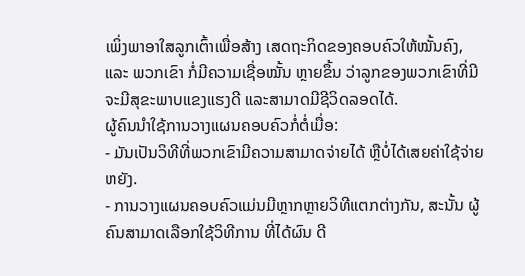ເພິ່ງພາອາໃສລູກເຕົ້າເພື່ອສ້າງ ເສດຖະກິດຂອງຄອບຄົວໃຫ້ໝັ້ນຄົງ, ແລະ ພວກເຂົາ ກໍ່ມີຄວາມເຊື່ອໝັ້ນ ຫຼາຍຂຶ້ນ ວ່າລູກຂອງພວກເຂົາທີ່ມີຈະມີສຸຂະພາບແຂງແຮງດີ ແລະສາມາດມີຊີວິດລອດໄດ້.
ຜູ້ຄົນນຳໃຊ້ການວາງແຜນຄອບຄົວກໍ່ຕໍ່ເມື່ອ:
- ມັນເປັນວິທີທີ່ພວກເຂົາມີຄວາມສາມາດຈ່າຍໄດ້ ຫຼືບໍ່ໄດ້ເສຍຄ່າໃຊ້ຈ່າຍຫຍັງ.
- ການວາງແຜນຄອບຄົວແມ່ນມີຫຼາກຫຼາຍວິທີແຕກຕ່າງກັນ, ສະນັ້ນ ຜູ້ຄົນສາມາດເລືອກໃຊ້ວິທີການ ທີ່ໄດ້ຜົນ ດີ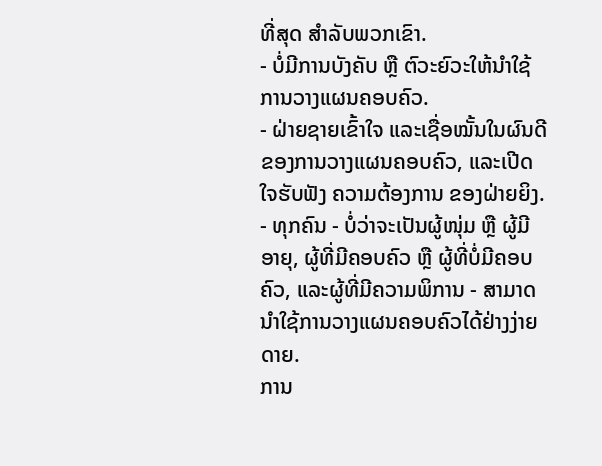ທີ່ສຸດ ສຳລັບພວກເຂົາ.
- ບໍ່ມີການບັງຄັບ ຫຼື ຕົວະຍົວະໃຫ້ນຳໃຊ້ການວາງແຜນຄອບຄົວ.
- ຝ່າຍຊາຍເຂົ້າໃຈ ແລະເຊື່ອໝັ້ນໃນຜົນດີຂອງການວາງແຜນຄອບຄົວ, ແລະເປີດໃຈຮັບຟັງ ຄວາມຕ້ອງການ ຂອງຝ່າຍຍິງ.
- ທຸກຄົນ - ບໍ່ວ່າຈະເປັນຜູ້ໜຸ່ມ ຫຼື ຜູ້ມີອາຍຸ, ຜູ້ທີ່ມີຄອບຄົວ ຫຼື ຜູ້ທີ່ບໍ່ມີຄອບຄົວ, ແລະຜູ້ທີ່ມີຄວາມພິການ - ສາມາດ ນຳໃຊ້ການວາງແຜນຄອບຄົວໄດ້ຢ່າງງ່າຍດາຍ.
ການ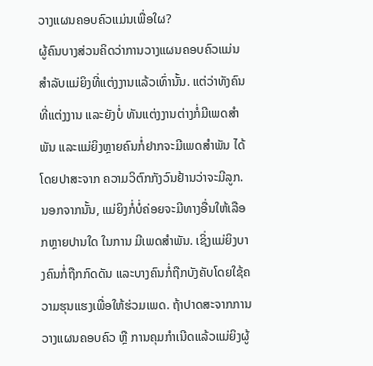ວາງແຜນຄອບຄົວແມ່ນເພື່ອໃຜ?
ຜູ້ຄົນບາງສ່ວນຄິດວ່າການວາງແຜນຄອບຄົວແມ່ນສຳລັບແມ່ຍິງທີ່ແຕ່ງງານແລ້ວເທົ່ານັ້ນ. ແຕ່ວ່າທັງຄົນທີ່ແຕ່ງງານ ແລະຍັງບໍ່ ທັນແຕ່ງງານຕ່າງກໍ່ມີເພດສຳພັນ ແລະແມ່ຍິງຫຼາຍຄົນກໍ່ຢາກຈະມີເພດສຳພັນ ໄດ້ໂດຍປາສະຈາກ ຄວາມວິຕົກກັງວົນຢ້ານວ່າຈະມີລູກ. ນອກຈາກນັ້ນ, ແມ່ຍິງກໍ່ບໍ່ຄ່ອຍຈະມີທາງອື່ນໃຫ້ເລືອກຫຼາຍປານໃດ ໃນການ ມີເພດສຳພັນ. ເຊິ່ງແມ່ຍິງບາງຄົນກໍ່ຖືກກົດດັນ ແລະບາງຄົນກໍ່ຖືກບັງຄັບໂດຍໃຊ້ຄວາມຮຸນແຮງເພື່ອໃຫ້ຮ່ວມເພດ. ຖ້າປາດສະຈາກການວາງແຜນຄອບຄົວ ຫຼື ການຄຸມກຳເນີດແລ້ວແມ່ຍິງຜູ້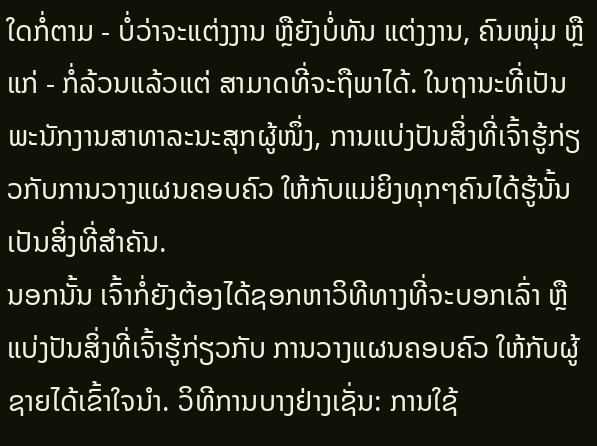ໃດກໍ່ຕາມ - ບໍ່ວ່າຈະແຕ່ງງານ ຫຼືຍັງບໍ່ທັນ ແຕ່ງງານ, ຄົນໜຸ່ມ ຫຼືແກ່ - ກໍ່ລ້ວນແລ້ວແຕ່ ສາມາດທີ່ຈະຖືພາໄດ້. ໃນຖານະທີ່ເປັນພະນັກງານສາທາລະນະສຸກຜູ້ໜຶ່ງ, ການແບ່ງປັນສິ່ງທີ່ເຈົ້າຮູ້ກ່ຽວກັບການວາງແຜນຄອບຄົວ ໃຫ້ກັບແມ່ຍິງທຸກໆຄົນໄດ້ຮູ້ນັ້ນເປັນສິ່ງທີ່ສຳຄັນ.
ນອກນັ້ນ ເຈົ້າກໍ່ຍັງຕ້ອງໄດ້ຊອກຫາວິທີທາງທີ່ຈະບອກເລົ່າ ຫຼືແບ່ງປັນສິ່ງທີ່ເຈົ້າຮູ້ກ່ຽວກັບ ການວາງແຜນຄອບຄົວ ໃຫ້ກັບຜູ້ຊາຍໄດ້ເຂົ້າໃຈນຳ. ວິທີການບາງຢ່າງເຊັ່ນ: ການໃຊ້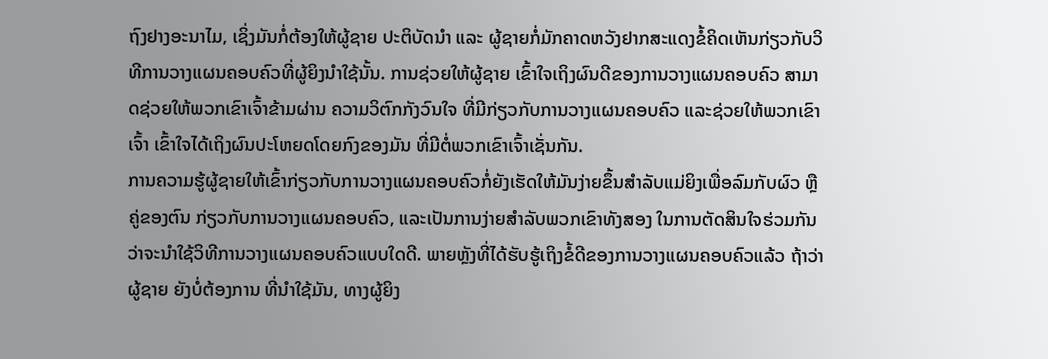ຖົງຢາງອະນາໄມ, ເຊິ່ງມັນກໍ່ຕ້ອງໃຫ້ຜູ້ຊາຍ ປະຕິບັດນຳ ແລະ ຜູ້ຊາຍກໍ່ມັກຄາດຫວັງຢາກສະແດງຂໍ້ຄິດເຫັນກ່ຽວກັບວິທີການວາງແຜນຄອບຄົວທີ່ຜູ້ຍິງນຳໃຊ້ນັ້ນ. ການຊ່ວຍໃຫ້ຜູ້ຊາຍ ເຂົ້າໃຈເຖິງຜົນດີຂອງການວາງແຜນຄອບຄົວ ສາມາດຊ່ວຍໃຫ້ພວກເຂົາເຈົ້າຂ້າມຜ່ານ ຄວາມວິຕົກກັງວົນໃຈ ທີ່ມີກ່ຽວກັບການວາງແຜນຄອບຄົວ ແລະຊ່ວຍໃຫ້ພວກເຂົາເຈົ້າ ເຂົ້າໃຈໄດ້ເຖິງຜົນປະໂຫຍດໂດຍກົງຂອງມັນ ທີ່ມີຕໍ່ພວກເຂົາເຈົ້າເຊັ່ນກັນ.
ການຄວາມຮູ້ຜູ້ຊາຍໃຫ້ເຂົ້າກ່ຽວກັບການວາງແຜນຄອບຄົວກໍ່ຍັງເຮັດໃຫ້ມັນງ່າຍຂຶ້ນສຳລັບແມ່ຍິງເພື່ອລົມກັບຜົວ ຫຼືຄູ່ຂອງຕົນ ກ່ຽວກັບການວາງແຜນຄອບຄົວ, ແລະເປັນການງ່າຍສຳລັບພວກເຂົາທັງສອງ ໃນການຕັດສິນໃຈຮ່ວມກັນ ວ່າຈະນຳໃຊ້ວິທີການວາງແຜນຄອບຄົວແບບໃດດີ. ພາຍຫຼັງທີ່ໄດ້ຮັບຮູ້ເຖິງຂໍ້ດີຂອງການວາງແຜນຄອບຄົວແລ້ວ ຖ້າວ່າ ຜູ້ຊາຍ ຍັງບໍ່ຕ້ອງການ ທີ່ນຳໃຊ້ມັນ, ທາງຜູ້ຍິງ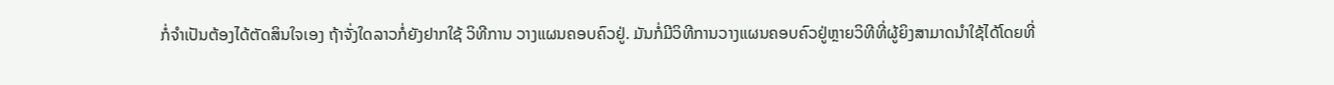ກໍ່ຈຳເປັນຕ້ອງໄດ້ຕັດສິນໃຈເອງ ຖ້າຈັ່ງໃດລາວກໍ່ຍັງຢາກໃຊ້ ວິທີການ ວາງແຜນຄອບຄົວຢູ່. ມັນກໍ່ມີວິທີການວາງແຜນຄອບຄົວຢູ່ຫຼາຍວິທີທີ່ຜູ້ຍິງສາມາດນຳໃຊ້ໄດ້ໂດຍທີ່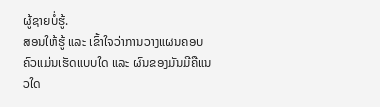ຜູ້ຊາຍບໍ່ຮູ້.
ສອນໃຫ້ຮູ້ ແລະ ເຂົ້າໃຈວ່າການວາງແຜນຄອບຄົວແມ່ນເຮັດແບບໃດ ແລະ ຜົນຂອງມັນມີຄືແນວໃດ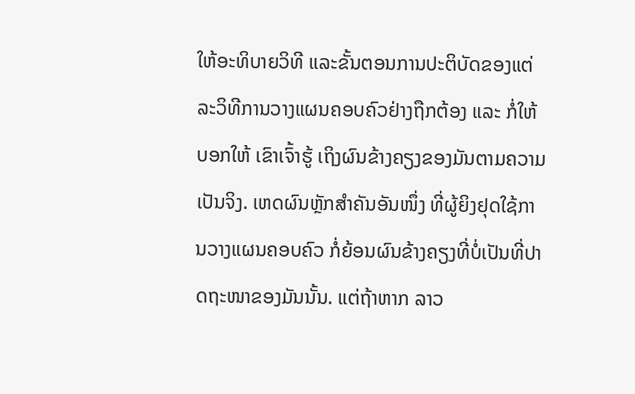ໃຫ້ອະທິບາຍວິທີ ແລະຂັ້ນຕອນການປະຕິບັດຂອງແຕ່ລະວິທີການວາງແຜນຄອບຄົວຢ່າງຖືກຕ້ອງ ແລະ ກໍ່ໃຫ້ບອກໃຫ້ ເຂົາເຈົ້າຮູ້ ເຖິງຜົນຂ້າງຄຽງຂອງມັນຕາມຄວາມເປັນຈິງ. ເຫດຜົນຫຼັກສຳຄັນອັນໜຶ່ງ ທີ່ຜູ້ຍິງຢຸດໃຊ້ການວາງແຜນຄອບຄົວ ກໍ່ຍ້ອນຜົນຂ້າງຄຽງທີ່ບໍ່ເປັນທີ່ປາດຖະໜາຂອງມັນນັ້ນ. ແຕ່ຖ້າຫາກ ລາວ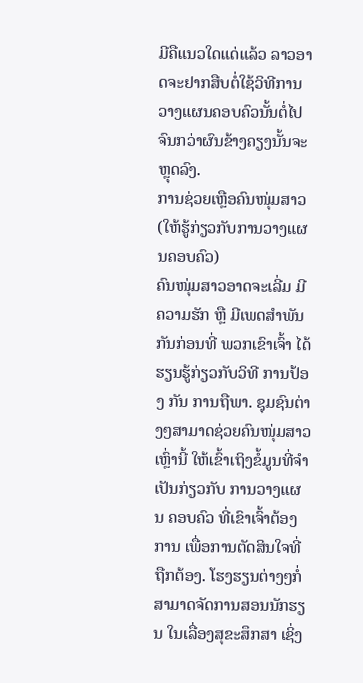ມີຄືແນວໃດແດ່ແລ້ວ ລາວອາດຈະຢາກສືບຕໍ່ໃຊ້ວິທີການວາງແຜນຄອບຄົວນັ້ນຕໍ່ໄປຈົນກວ່າຜົນຂ້າງຄຽງນັ້ນຈະຫຼຸດລົງ.
ການຊ່ວຍເຫຼືອຄົນໜຸ່ມສາວ (ໃຫ້ຮູ້ກ່ຽວກັບການວາງແຜນຄອບຄົວ)
ຄົນໜຸ່ມສາວອາດຈະເລີ່ມ ມີຄວາມຮັກ ຫຼື ມີເພດສຳພັນກັນກ່ອນທີ່ ພວກເຂົາເຈົ້າ ໄດ້ຮຽນຮູ້ກ່ຽວກັບວິທີ ການປ້ອງ ກັນ ການຖືພາ. ຊຸມຊົນຕ່າງໆສາມາດຊ່ວຍຄົນໜຸ່ມສາວເຫຼົ່ານີ້ ໃຫ້ເຂົ້າເຖິງຂໍ້ມູນທີ່ຈຳເປັນກ່ຽວກັບ ການວາງແຜນ ຄອບຄົວ ທີ່ເຂົາເຈົ້າຕ້ອງການ ເພື່ອການຕັດສິນໃຈທີ່ຖືກຕ້ອງ. ໂຮງຮຽນຕ່າງໆກໍ່ສາມາດຈັດການສອນນັກຮຽນ ໃນເລື່ອງສຸຂະສຶກສາ ເຊິ່ງ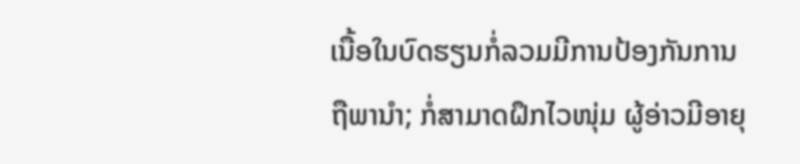ເນື້ອໃນບົດຮຽນກໍ່ລວມມີການປ້ອງກັນການຖືພານຳ; ກໍ່ສາມາດຝຶກໄວໜຸ່ມ ຜູ້ອ່າວມີອາຍຸ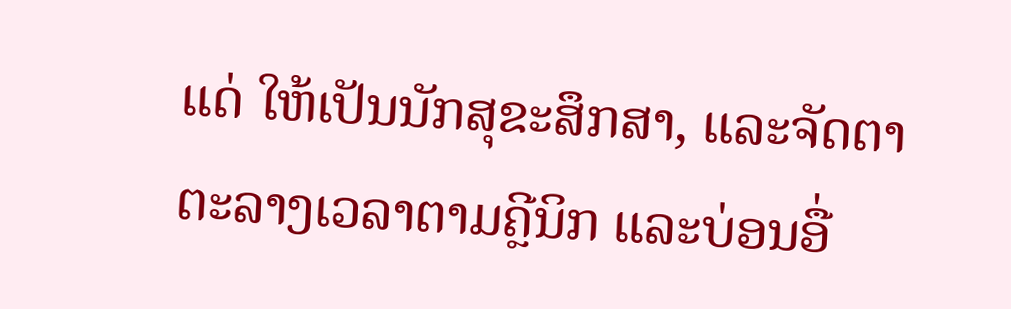ແດ່ ໃຫ້ເປັນນັກສຸຂະສຶກສາ, ແລະຈັດຕາຕະລາງເວລາຕາມຄຼີນິກ ແລະບ່ອນອື່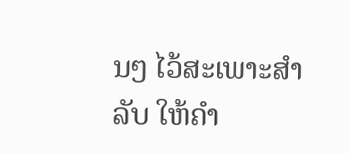ນໆ ໄວ້ສະເພາະສຳລັບ ໃຫ້ຄຳ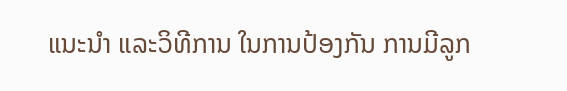ແນະນຳ ແລະວິທີການ ໃນການປ້ອງກັນ ການມີລູກ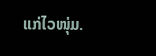ແກ່ໄວໜຸ່ມ.